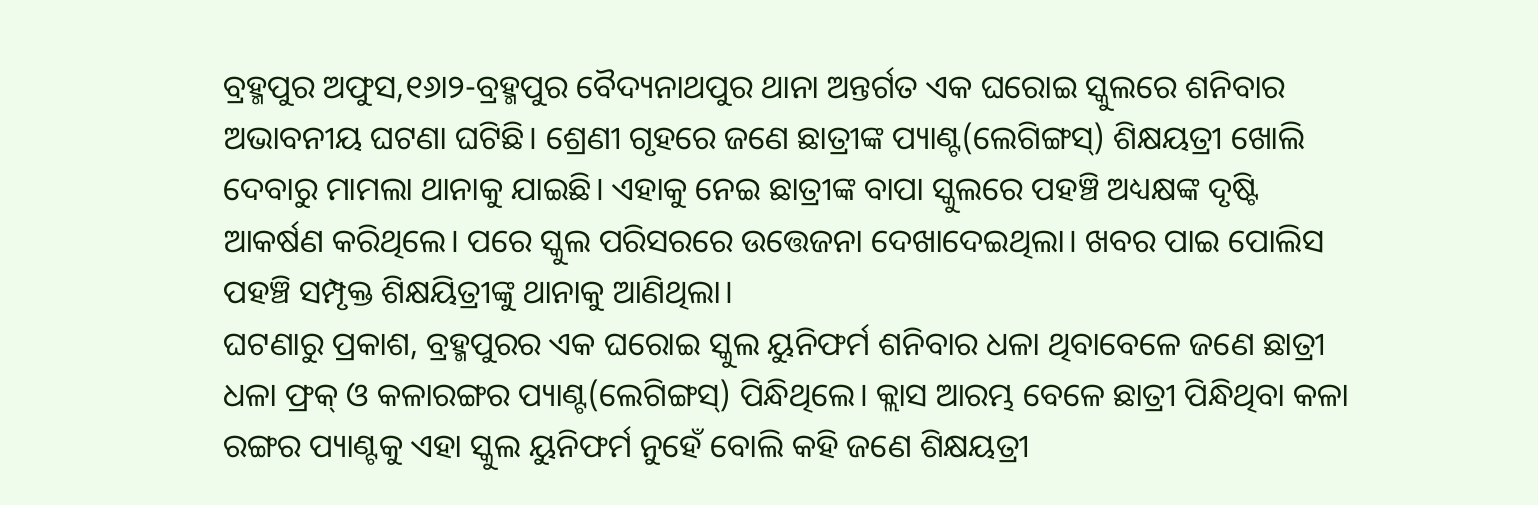ବ୍ରହ୍ମପୁର ଅଫୁସ,୧୬ା୨-ବ୍ରହ୍ମପୁର ବୈଦ୍ୟନାଥପୁର ଥାନା ଅନ୍ତର୍ଗତ ଏକ ଘରୋଇ ସ୍କୁଲରେ ଶନିବାର ଅଭାବନୀୟ ଘଟଣା ଘଟିଛି। ଶ୍ରେଣୀ ଗୃହରେ ଜଣେ ଛାତ୍ରୀଙ୍କ ପ୍ୟାଣ୍ଟ(ଲେଗିଙ୍ଗସ୍) ଶିକ୍ଷୟତ୍ରୀ ଖୋଲି ଦେବାରୁ ମାମଲା ଥାନାକୁ ଯାଇଛି। ଏହାକୁ ନେଇ ଛାତ୍ରୀଙ୍କ ବାପା ସ୍କୁଲରେ ପହଞ୍ଚି ଅଧ୍ୟକ୍ଷଙ୍କ ଦୃଷ୍ଟି ଆକର୍ଷଣ କରିଥିଲେ। ପରେ ସ୍କୁଲ ପରିସରରେ ଉତ୍ତେଜନା ଦେଖାଦେଇଥିଲା। ଖବର ପାଇ ପୋଲିସ ପହଞ୍ଚି ସମ୍ପୃକ୍ତ ଶିକ୍ଷୟିତ୍ରୀଙ୍କୁ ଥାନାକୁ ଆଣିଥିଲା।
ଘଟଣାରୁ ପ୍ରକାଶ, ବ୍ରହ୍ମପୁରର ଏକ ଘରୋଇ ସ୍କୁଲ ୟୁନିଫର୍ମ ଶନିବାର ଧଳା ଥିବାବେଳେ ଜଣେ ଛାତ୍ରୀ ଧଳା ଫ୍ରକ୍ ଓ କଳାରଙ୍ଗର ପ୍ୟାଣ୍ଟ(ଲେଗିଙ୍ଗସ୍) ପିନ୍ଧିଥିଲେ। କ୍ଲାସ ଆରମ୍ଭ ବେଳେ ଛାତ୍ରୀ ପିନ୍ଧିଥିବା କଳା ରଙ୍ଗର ପ୍ୟାଣ୍ଟକୁ ଏହା ସ୍କୁଲ ୟୁନିଫର୍ମ ନୁହେଁ ବୋଲି କହି ଜଣେ ଶିକ୍ଷୟତ୍ରୀ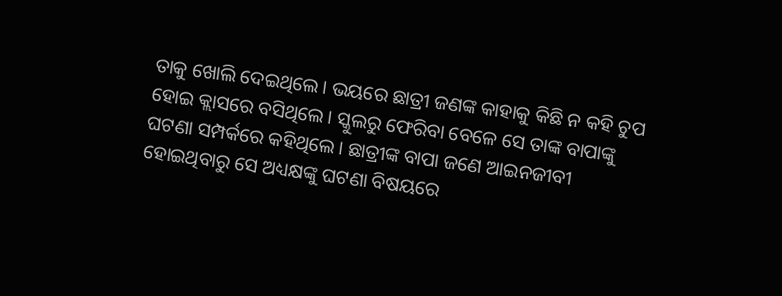ତାକୁ ଖୋଲି ଦେଇଥିଲେ। ଭୟରେ ଛାତ୍ରୀ ଜଣଙ୍କ କାହାକୁ କିଛି ନ କହି ଚୁପ ହୋଇ କ୍ଲାସରେ ବସିଥିଲେ। ସ୍କୁଲରୁ ଫେରିବା ବେଳେ ସେ ତାଙ୍କ ବାପାଙ୍କୁ ଘଟଣା ସମ୍ପର୍କରେ କହିଥିଲେ। ଛାତ୍ରୀଙ୍କ ବାପା ଜଣେ ଆଇନଜୀବୀ ହୋଇଥିବାରୁ ସେ ଅଧ୍ୟକ୍ଷଙ୍କୁ ଘଟଣା ବିଷୟରେ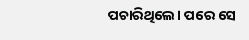ପଚାରିଥିଲେ। ପରେ ସେ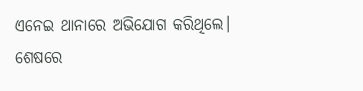ଏନେଇ ଥାନାରେ ଅଭିଯୋଗ କରିଥିଲେ। ଶେଷରେ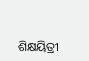ଶିକ୍ଷୟିତ୍ରୀ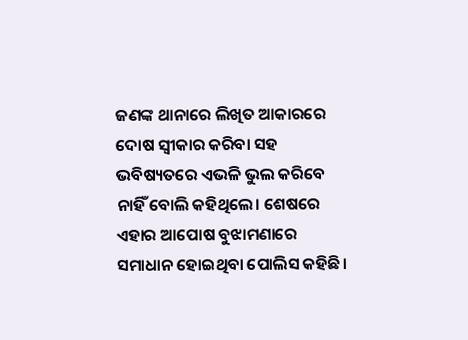ଜଣଙ୍କ ଥାନାରେ ଲିଖିତ ଆକାରରେ ଦୋଷ ସ୍ବୀକାର କରିବା ସହ ଭବିଷ୍ୟତରେ ଏଭଳି ଭୁଲ କରିବେ ନାହିଁ ବୋଲି କହିଥିଲେ। ଶେଷରେ ଏହାର ଆପୋଷ ବୁଝାମଣାରେ ସମାଧାନ ହୋଇଥିବା ପୋଲିସ କହିଛି।